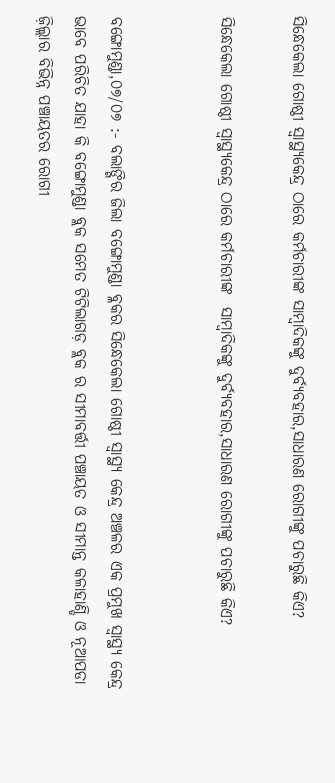ସିନ୍ଧେକେଲା ଗୋଷ୍ଠୀ ସ୍ୱାସ୍ଥ୍ୟକେନ୍ଦ୍ର ଠାରେ କର୍ମଚାରୀଙ୍କ ସାମ୍ବାଦିକଙ୍କୁ ଦୁର୍ବ୍ୟବହାର,ସାଧାରଣ ରୋଗୀଙ୍କୁ ପଚାରୁଛି କିଏ?

ସିନ୍ଧେକେଲା ଗୋଷ୍ଠୀ ସ୍ୱାସ୍ଥ୍ୟକେନ୍ଦ୍ର ଠାରେ କର୍ମଚାରୀଙ୍କ  ସାମ୍ବାଦିକଙ୍କୁ ଦୁର୍ବ୍ୟବହାର,ସାଧାରଣ ରୋଗୀଙ୍କୁ ପଚାରୁଛି କିଏ?


ବଙ୍ଗୋମୁଣ୍ଡା,୦୭/୦୭ :- ବଲାଙ୍ଗିର ଜିଲା ବଙ୍ଗୋମୁଣ୍ଡା ବ୍ଳକର ସିନ୍ଧେକେଲା ଗୋଷ୍ଠୀ ସ୍ୱାସ୍ଥ୍ୟ କେନ୍ଦ୍ର ଅଞ୍ଚଳର ଏକ ପ୍ରମୁଖ ସ୍ୱାସ୍ଥ୍ୟ କେନ୍ଦ୍ର ଭାବେ ପରିଚିତ ଯାହା କି ବଙ୍ଗୋମୁଣ୍ଡା ବ୍ଲକ ସମେତ ଟିଟିଲାଗଡ଼ ବ୍ଲକ ର ସୀମାବର୍ତ୍ତୀ ପଞ୍ଚାୟତ ଓ ସୀମାନ୍ତ କଳାହାଣ୍ଡି ଓ ନୂଆପଡା ଜ଼ିଲ୍ଲାର ବିଭିନ୍ନ ପଞ୍ଚାୟତର ରୋଗୀ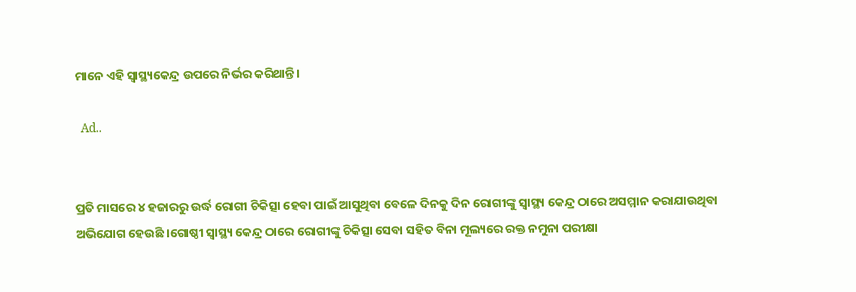ମାନେ ଏହି ସ୍ୱାସ୍ଥ୍ୟକେନ୍ଦ୍ର ଉପରେ ନିର୍ଭର କରିଥାନ୍ତି।

  Ad..


ପ୍ରତି ମାସରେ ୪ ହଜାରରୁ ଉର୍ଦ୍ଧ ରୋଗୀ ଚିକିତ୍ସା ହେବା ପାଇଁ ଆସୁଥିବା ବେଳେ ଦିନକୁ ଦିନ ରୋଗୀଙ୍କୁ ସ୍ୱାସ୍ଥ୍ୟ କେନ୍ଦ୍ର ଠାରେ ଅସମ୍ମାନ କରାଯାଉଥିବା ଅଭିଯୋଗ ହେଉଛି ।ଗୋଷ୍ଠୀ ସ୍ୱାସ୍ଥ୍ୟ କେନ୍ଦ୍ର ଠାରେ ରୋଗୀଙ୍କୁ ଚିକିତ୍ସା ସେବା ସହିତ ବିନା ମୂଲ୍ୟରେ ରକ୍ତ ନମୁନା ପରୀକ୍ଷା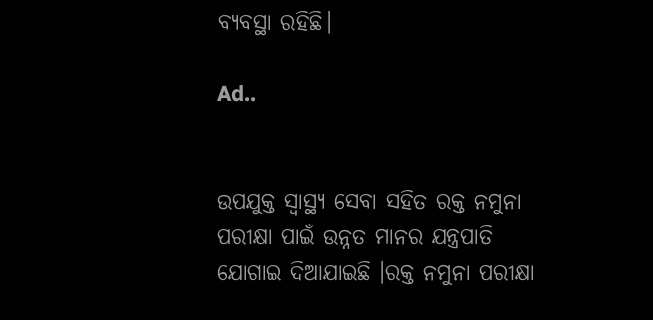ବ୍ୟବସ୍ଥା ରହିଛି।

Ad..


ଉପଯୁକ୍ତ ସ୍ୱାସ୍ଥ୍ୟ ସେବା ସହିତ ରକ୍ତ ନମୁନା ପରୀକ୍ଷା ପାଇଁ ଉନ୍ନତ ମାନର ଯନ୍ତ୍ରପାତି ଯୋଗାଇ ଦିଆଯାଇଛି ।ରକ୍ତ ନମୁନା ପରୀକ୍ଷା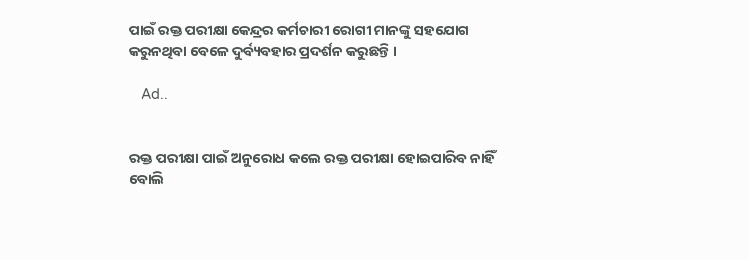ପାଇଁ ରକ୍ତ ପରୀକ୍ଷା କେନ୍ଦ୍ରର କର୍ମଚାରୀ ରୋଗୀ ମାନଙ୍କୁ ସହଯୋଗ କରୁନଥିବା ବେଳେ ଦୁର୍ବ୍ୟବହାର ପ୍ରଦର୍ଶନ କରୁଛନ୍ତି ।

   Ad..


ରକ୍ତ ପରୀକ୍ଷା ପାଇଁ ଅନୁରୋଧ କଲେ ରକ୍ତ ପରୀକ୍ଷା ହୋଇପାରିବ ନାହିଁ ବୋଲି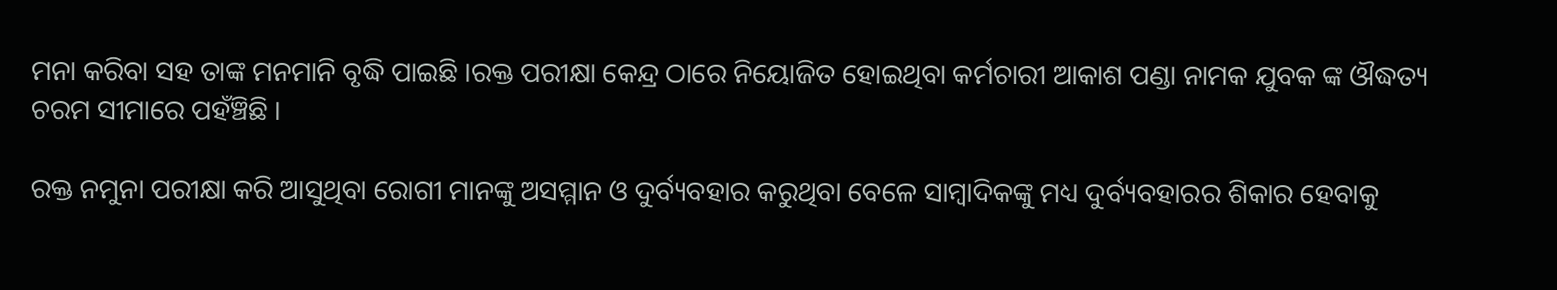ମନା କରିବା ସହ ତାଙ୍କ ମନମାନି ବୃଦ୍ଧି ପାଇଛି ।ରକ୍ତ ପରୀକ୍ଷା କେନ୍ଦ୍ର ଠାରେ ନିୟୋଜିତ ହୋଇଥିବା କର୍ମଚାରୀ ଆକାଶ ପଣ୍ଡା ନାମକ ଯୁବକ ଙ୍କ ଔଦ୍ଧତ୍ୟ ଚରମ ସୀମାରେ ପହଁଞ୍ଚିଛି ।

ରକ୍ତ ନମୁନା ପରୀକ୍ଷା କରି ଆସୁଥିବା ରୋଗୀ ମାନଙ୍କୁ ଅସମ୍ମାନ ଓ ଦୁର୍ବ୍ୟବହାର କରୁଥିବା ବେଳେ ସାମ୍ବାଦିକଙ୍କୁ ମଧ୍ୟ ଦୁର୍ବ୍ୟବହାରର ଶିକାର ହେବାକୁ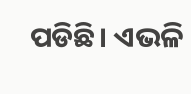ପଡିଛି। ଏଭଳି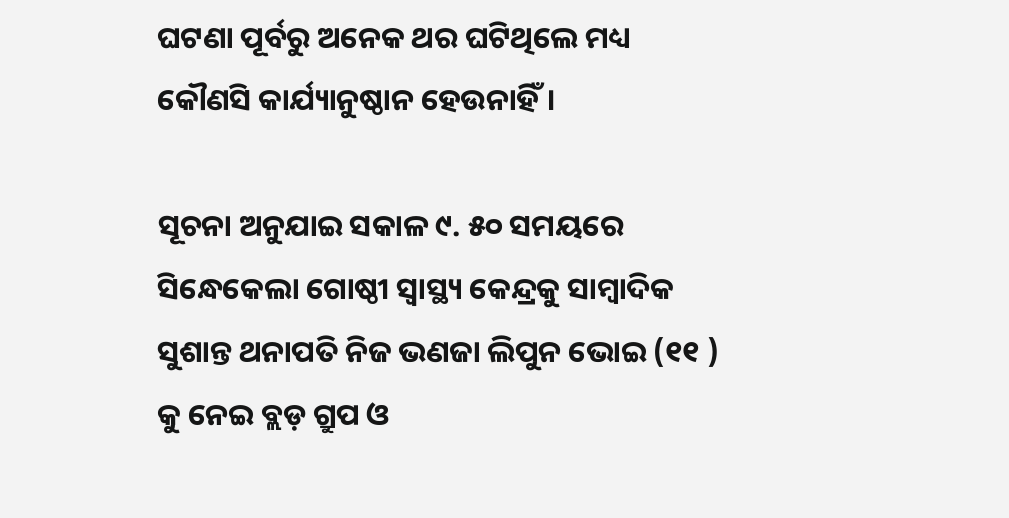ଘଟଣା ପୂର୍ବରୁ ଅନେକ ଥର ଘଟିଥିଲେ ମଧ୍ୟ କୌଣସି କାର୍ଯ୍ୟାନୁଷ୍ଠାନ ହେଉନାହିଁ।

ସୂଚନା ଅନୁଯାଇ ସକାଳ ୯. ୫୦ ସମୟରେ ସିନ୍ଧେକେଲା ଗୋଷ୍ଠୀ ସ୍ୱାସ୍ଥ୍ୟ କେନ୍ଦ୍ରକୁ ସାମ୍ବାଦିକ ସୁଶାନ୍ତ ଥନାପତି ନିଜ ଭଣଜା ଲିପୁନ ଭୋଇ (୧୧ ) କୁ ନେଇ ବ୍ଲଡ଼ ଗ୍ରୁପ ଓ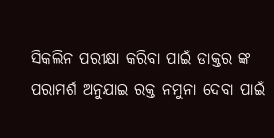ସିକଲିନ ପରୀକ୍ଷା କରିବା ପାଇଁ ଡାକ୍ତର ଙ୍କ ପରାମର୍ଶ ଅନୁଯାଇ ରକ୍ତ ନମୁନା ଦେବା ପାଇଁ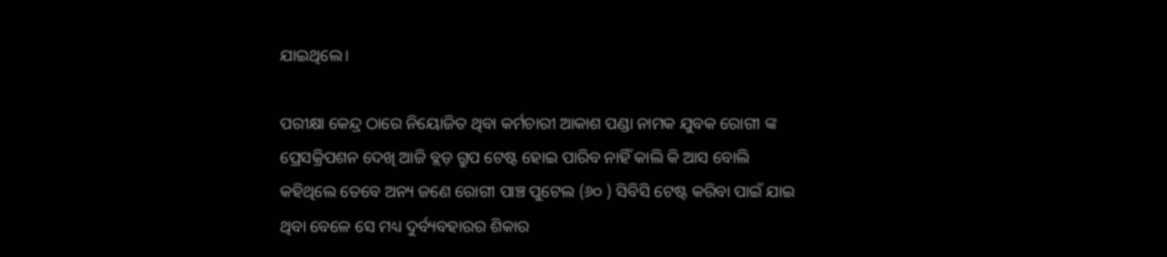ଯାଇଥିଲେ।

ପରୀକ୍ଷା କେନ୍ଦ୍ର ଠାରେ ନିୟୋଜିତ ଥିବା କର୍ମଚାରୀ ଆକାଶ ପଣ୍ଡା ନାମକ ଯୁବକ ରୋଗୀ ଙ୍କ ପ୍ରେସକ୍ରିପଶନ ଦେଖି ଆଜି ବ୍ଲଡ଼ ଗ୍ରୁପ ଟେଷ୍ଟ ହୋଇ ପାରିବ ନାହିଁ କାଲି କି ଆସ ବୋଲି କହିଥିଲେ ତେବେ ଅନ୍ୟ ଜଣେ ରୋଗୀ ପାଞ୍ଚ ପୁଟେଲ (୬୦ ) ସିବିସି ଟେଷ୍ଟ କରିବା ପାଇଁ ଯାଇ ଥିବା ବେଳେ ସେ ମଧ୍ୟ ଦୁର୍ବ୍ୟବହାରର ଶିକାର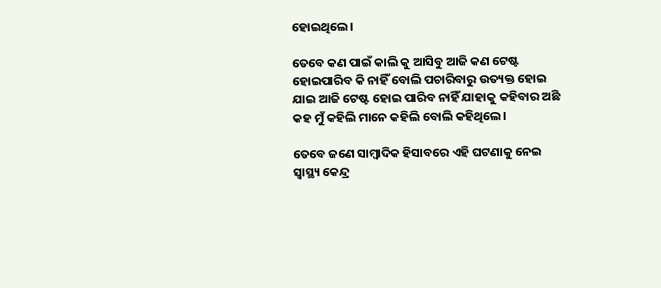ହୋଇଥିଲେ।

ତେବେ କଣ ପାଇଁ କାଲି କୁ ଆସିବୁ ଆଜି କଣ ଟେଷ୍ଟ ହୋଇପାରିବ କି ନାହିଁ ବୋଲି ପଚାରିବାରୁ ଉତ୍ୟକ୍ତ ହୋଇ ଯାଇ ଆଜି ଟେଷ୍ଟ ହୋଇ ପାରିବ ନାହିଁ ଯାହାକୁ କହିବାର ଅଛି କହ ମୁଁ କହିଲି ମାନେ କହିଲି ବୋଲି କହିଥିଲେ।

ତେବେ ଜଣେ ସାମ୍ବାଦିକ ହିସାବରେ ଏହି ଘଟଣାକୁ ନେଇ  ସ୍ୱାସ୍ଥ୍ୟ କେନ୍ଦ୍ର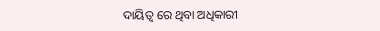ଦାୟିତ୍ୱ ରେ ଥିବା ଅଧିକାରୀ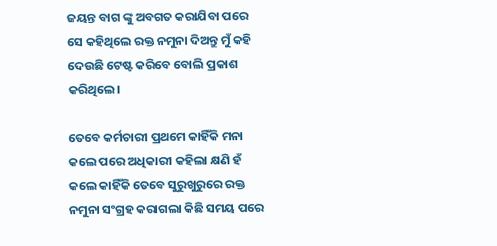ଜୟନ୍ତ ବାଗ ଙ୍କୁ ଅବଗତ କରାଯିବା ପରେ  ସେ କହିଥିଲେ ରକ୍ତ ନମୁନା ଦିଅନ୍ତୁ ମୁଁ କହି ଦେଉଛି ଟେଷ୍ଟ କରିବେ ବୋଲି ପ୍ରକାଶ କରିଥିଲେ।

ତେବେ କର୍ମଚାରୀ ପ୍ରଥମେ କାହିଁକି ମନା କଲେ ପରେ ଅଧିକାରୀ କହିଲା କ୍ଷଣି ହଁ କଲେ କାହିଁକି ତେବେ ସୁରୁଖୁରୁରେ ରକ୍ତ ନମୁନା ସଂଗ୍ରହ କରାଗଲା କିଛି ସମୟ ପରେ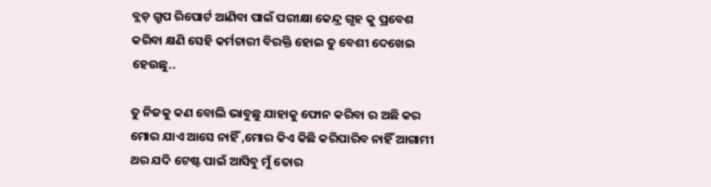ବ୍ଲଡ଼ ଗ୍ରୁପ ରିପୋର୍ଟ ଆଣିବା ପାଇଁ ପରୀକ୍ଷା କେନ୍ଦ୍ର ଗୃହ କୁ ପ୍ରବେଶ କରିବା କ୍ଷଣି ସେହି କର୍ମଚାରୀ ବିରକ୍ତି ହୋଇ ତୁ ବେଶୀ ଦେଖେଇ ହେଉଛୁ..

ତୁ ନିଜକୁ କଣ ବୋଲି ଭାବୁଛୁ ଯାହାକୁ ଫୋନ କରିବା ର ଅଛି କର ମୋର ଯାଏ ଆସେ ନାହିଁ ,ମୋର କିଏ କିଛି କରିପାରିବ ନାହିଁ ଆଗାମୀ ଥର ଯଦି ଟେଷ୍ଟ ପାଇଁ ଆସିବୁ ମୁଁ ତୋର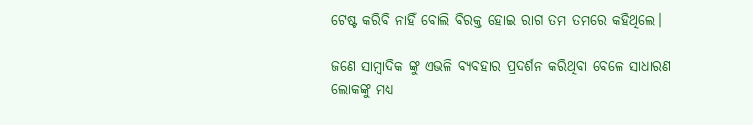ଟେଷ୍ଟ କରିବି ନାହିଁ ବୋଲି ବିରକ୍ତ ହୋଇ ରାଗ ତମ ତମରେ କହିଥିଲେ।

ଜଣେ ସାମ୍ବାଦିକ ଙ୍କୁ ଏଭଳି ବ୍ୟବହାର ପ୍ରଦର୍ଶନ କରିଥିବା ବେଳେ ସାଧାରଣ ଲୋକଙ୍କୁ ମଧ୍ୟ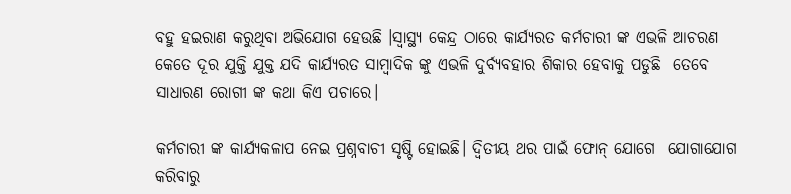ବହୁ ହଇରାଣ କରୁଥିବା ଅଭିଯୋଗ ହେଉଛି ।ସ୍ୱାସ୍ଥ୍ୟ କେନ୍ଦ୍ର ଠାରେ କାର୍ଯ୍ୟରତ କର୍ମଚାରୀ ଙ୍କ ଏଭଳି ଆଚରଣ କେତେ ଦୂର ଯୁକ୍ତି ଯୁକ୍ତ ଯଦି କାର୍ଯ୍ୟରତ ସାମ୍ବାଦିକ ଙ୍କୁ ଏଭଳି ଦୁର୍ବ୍ୟବହାର ଶିକାର ହେବାକୁ ପଡୁଛି  ତେବେ ସାଧାରଣ ରୋଗୀ ଙ୍କ କଥା କିଏ ପଚାରେ।

କର୍ମଚାରୀ ଙ୍କ କାର୍ଯ୍ୟକଳାପ ନେଇ ପ୍ରଶ୍ନବାଚୀ ସୃଷ୍ଟି ହୋଇଛି। ଦ୍ୱିତୀୟ ଥର ପାଇଁ ଫୋନ୍ ଯୋଗେ  ଯୋଗାଯୋଗ କରିବାରୁ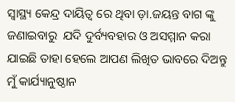ସ୍ୱାସ୍ଥ୍ୟ କେନ୍ଦ୍ର ଦାୟିତ୍ୱ ରେ ଥିବା ଡ଼ା.ଜୟନ୍ତ ବାଗ ଙ୍କୁ  ଜଣାଇବାରୁ  ଯଦି ଦୁର୍ବ୍ୟବହାର ଓ ଅସମ୍ମାନ କରା ଯାଇଛି ତାହା ହେଲେ ଆପଣ ଲିଖିତ ଭାବରେ ଦିଅନ୍ତୁ ମୁଁ କାର୍ଯ୍ୟାନୁଷ୍ଠାନ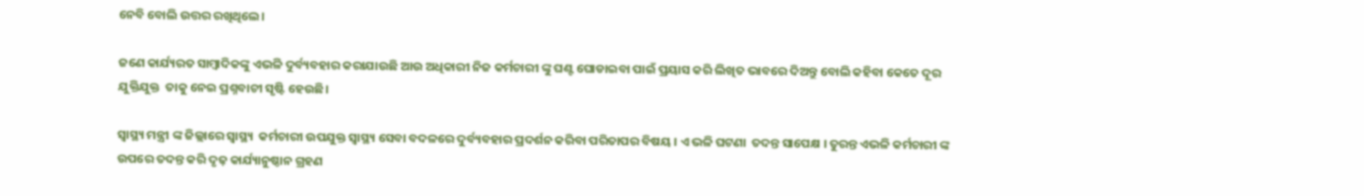ନେବି ବୋଲି ଉତ୍ତର ରଖିଥିଲେ।

ଜଣେ କାର୍ଯ୍ୟରତ ସାମ୍ବାଦିକଙ୍କୁ ଏଭଳି ଦୁର୍ବ୍ୟବହାର କରାଯାଉଛି ଆଉ ଅଧିକାରୀ ନିଜ କର୍ମଚାରୀ ଙ୍କୁ ଘଣ୍ଟ ଘୋଡାଇବା ପାଇଁ ପ୍ରୟାସ କରି ଲିଖିତ ଭାବରେ ଦିଅନ୍ତୁ ବୋଲି କହିବା କେତେ ଦୂର ଯୁକ୍ତିଯୁକ୍ତ  ତାକୁ ନେଇ ପ୍ରଶ୍ନବାଚୀ ସୃଷ୍ଟି ହେଉଛି।

ସ୍ୱାସ୍ଥ୍ୟ ମନ୍ତ୍ରୀ ଙ୍କ ଜିଲ୍ଲାରେ ସ୍ୱାସ୍ଥ୍ୟ  କର୍ମଚାରୀ ଉପଯୁକ୍ତ ସ୍ୱାସ୍ଥ୍ୟ ସେବା ବଦଳରେ ଦୁର୍ବ୍ୟବହାର ପ୍ରଦର୍ଶନ କରିବା ପରିତାପର ବିଷୟ । ଏ ଭଳି ଘଟଣା  ତଦନ୍ତ ସାପେକ୍ଷ । ତୁରନ୍ତ ଏଭଳି କର୍ମଚାରୀ ଙ୍କ ଉପରେ ତଦନ୍ତ କରି ଦୃଢ଼ କାର୍ଯ୍ୟାନୁଷ୍ଠାନ ଗ୍ରହଣ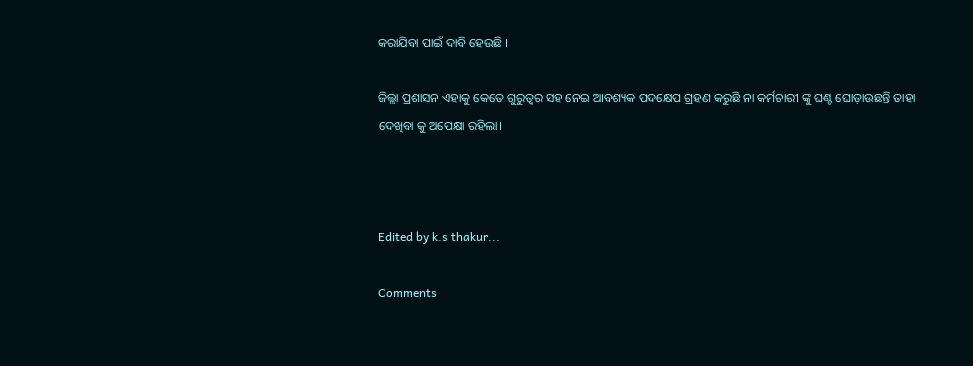କରାଯିବା ପାଇଁ ଦାବି ହେଉଛି ।

ଜିଲ୍ଲା ପ୍ରଶାସନ ଏହାକୁ କେତେ ଗୁରୁତ୍ୱର ସହ ନେଇ ଆବଶ୍ୟକ ପଦକ୍ଷେପ ଗ୍ରହଣ କରୁଛି ନା କର୍ମଚାରୀ ଙ୍କୁ ଘଣ୍ଟ ଘୋଡ଼ାଉଛନ୍ତି ତାହା ଦେଖିବା କୁ ଅପେକ୍ଷା ରହିଲା।



Edited by k.s thakur...

Comments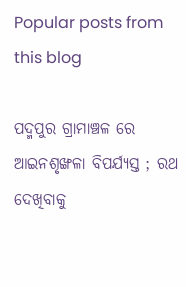Popular posts from this blog

ପଦ୍ମପୁର ଗ୍ରାମାଞ୍ଚଳ ରେ ଆଇନଶୃଙ୍ଖଳା ବିପର୍ଯ୍ୟସ୍ତ ; ରଥ ଦେଖିବାକୁ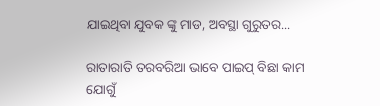ଯାଇଥିବା ଯୁବକ ଙ୍କୁ ମାଡ, ଅବସ୍ଥା ଗୁରୁତର...

ରାତାରାତି ତରବରିଆ ଭାବେ ପାଇପ୍ ବିଛା କାମ ଯୋଗୁଁ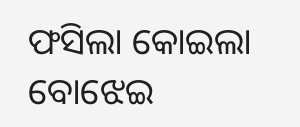ଫସିଲା କୋଇଲା ବୋଝେଇ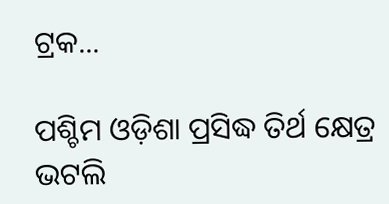ଟ୍ରକ...

ପଶ୍ଚିମ ଓଡ଼ିଶା ପ୍ରସିଦ୍ଧ ତିର୍ଥ କ୍ଷେତ୍ର ଭଟଲି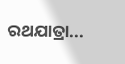ରଥଯାତ୍ରା...